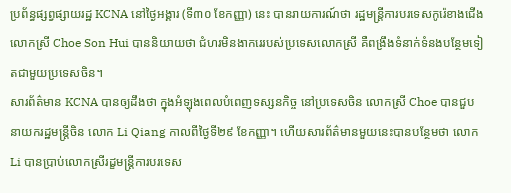ប្រព័ន្ធផ្សព្វផ្សាយរដ្ឋ KCNA នៅថ្ងៃអង្គារ (ទី៣០ ខែកញ្ញា) នេះ បានរាយការណ៍ថា រដ្ឋមន្ត្រីការបរទេសកូរ៉េខាងជើង លោកស្រី Choe Son Hui បាននិយាយថា ជំហរមិនងាករេរបស់ប្រទេសលោកស្រី គឺពង្រឹងទំនាក់ទំនងបន្ថែមទៀតជាមួយប្រទេសចិន។
សារព័ត៌មាន KCNA បានឲ្យដឹងថា ក្នុងអំឡុងពេលបំពេញទស្សនកិច្ច នៅប្រទេសចិន លោកស្រី Choe បានជួបនាយករដ្ឋមន្ត្រីចិន លោក Li Qiang កាលពីថ្ងៃទី២៩ ខែកញ្ញា។ ហើយសារព័ត៌មានមួយនេះបានបន្ថែមថា លោក Li បានប្រាប់លោកស្រីរដ្ខមន្ត្រីការបរទេស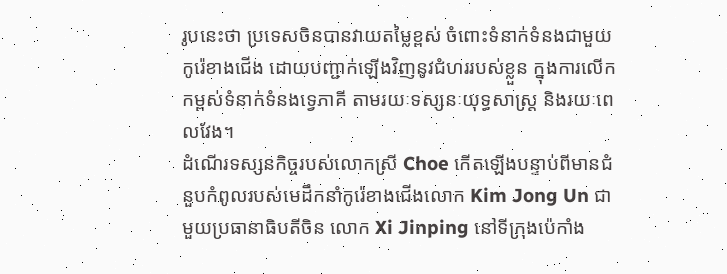រូបនេះថា ប្រទេសចិនបានវាយតម្លៃខ្ពស់ ចំពោះទំនាក់ទំនងជាមួយកូរ៉េខាងជើង ដោយបញ្ជាក់ឡើងវិញនូវជំហររបស់ខ្លួន ក្នុងការលើកកម្ពស់ទំនាក់ទំនងទ្វេភាគី តាមរយៈទស្សនៈយុទ្ធសាស្ត្រ និងរយៈពេលវែង។
ដំណើរទស្សនកិច្ចរបស់លោកស្រី Choe កើតឡើងបន្ទាប់ពីមានជំនួបកំពូលរបស់មេដឹកនាំកូរ៉េខាងជើងលោក Kim Jong Un ជាមួយប្រធានាធិបតីចិន លោក Xi Jinping នៅទីក្រុងប៉េកាំង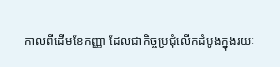កាលពីដើមខែកញ្ញា ដែលជាកិច្ចប្រជុំលើកដំបូងក្នុងរយៈ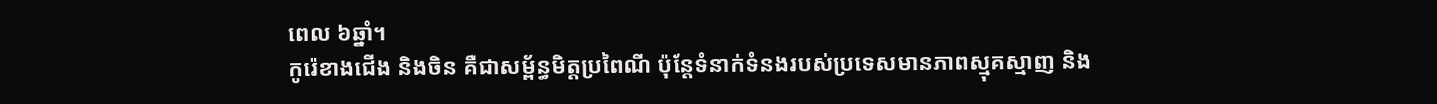ពេល ៦ឆ្នាំ។
កូរ៉េខាងជើង និងចិន គឺជាសម្ព័ន្ធមិត្តប្រពៃណី ប៉ុន្តែទំនាក់ទំនងរបស់ប្រទេសមានភាពស្មុគស្មាញ និង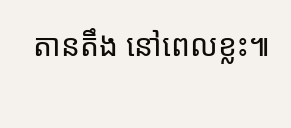តានតឹង នៅពេលខ្លះ៕